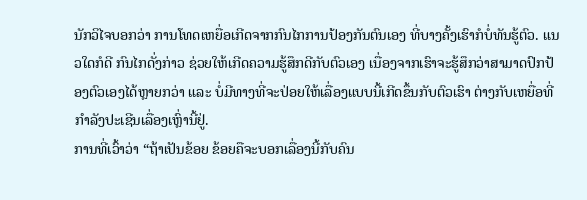ນັກວິໄຈບອກວ່າ ການໂທດເຫຍື່ອເກີດຈາກກົນໄກການປ້ອງກັນຕົນເອງ ທີ່ບາງຄັ້ງເຮົາກໍບໍ່ທັນຮູ້ຕົວ. ແນວໃດກໍດີ ກົນໄກດັ່ງກ່າວ ຊ່ວຍໃຫ້ເກີດຄວາມຮູ້ສຶກດີກັບຕົວເອງ ເນື່ອງຈາກເຮົາຈະຮູ້ສຶກວ່າສາມາດປົກປ້ອງຕົວເອງໄດ້ຫຼາຍກວ່າ ແລະ ບໍ່ມີທາງທີ່ຈະປ່ອຍໃຫ້ເລື່ອງແບບນີ້ເກີດຂຶ້ນກັບຕົວເຮົາ ຕ່າງກັບເຫຍື່ອທີ່ກຳລັງປະເຊີນເລື່ອງເຫຼົ່ານີ້ຢູ່.
ການທີ່ເວົ້າວ່າ “ຖ້າເປັນຂ້ອຍ ຂ້ອຍຄືຈະບອກເລື່ອງນີ້ກັບຄົນ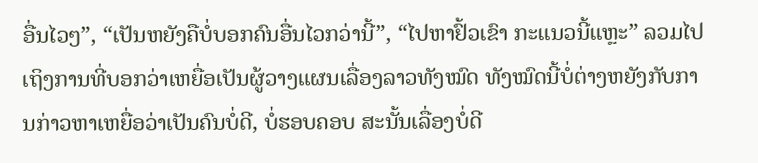ອື່ນໄວໆ”, “ເປັນຫຍັງຄືບໍ່ບອກຄົນອື່ນໄວກວ່ານີ້”, “ໄປຫາຢົ້ວເຂົາ ກະແນວນີ້ແຫຼະ” ລວມໄປເຖິງການທີ່ບອກວ່າເຫຍື່ອເປັນຜູ້ວາງແຜນເລື່ອງລາວທັງໝົດ ທັງໝົດນີ້ບໍ່ຕ່າງຫຍັງກັບການກ່າວຫາເຫຍື່ອວ່າເປັນຄົນບໍ່ດີ, ບໍ່ຮອບຄອບ ສະນັ້ນເລື່ອງບໍ່ດີ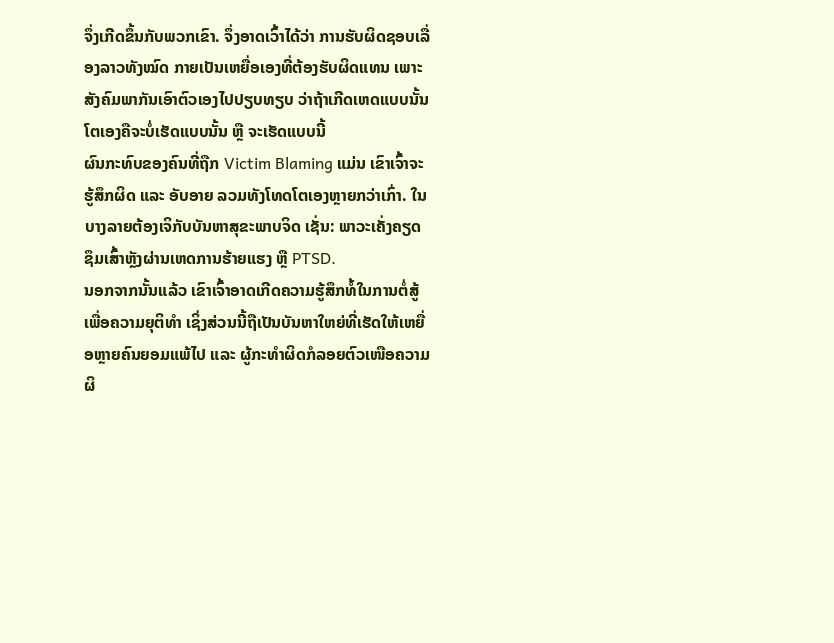ຈຶ່ງເກີດຂຶ້ນກັບພວກເຂົາ. ຈຶ່ງອາດເວົ້າໄດ້ວ່າ ການຮັບຜິດຊອບເລື່ອງລາວທັງໝົດ ກາຍເປັນເຫຍື່ອເອງທີ່ຕ້ອງຮັບຜິດແທນ ເພາະສັງຄົມພາກັນເອົາຕົວເອງໄປປຽບທຽບ ວ່າຖ້າເກີດເຫດແບບນັ້ນ ໂຕເອງຄືຈະບໍ່ເຮັດແບບນັ້ນ ຫຼື ຈະເຮັດແບບນີ້
ຜົນກະທົບຂອງຄົນທີ່ຖືກ Victim Blaming ແມ່ນ ເຂົາເຈົ້າຈະຮູ້ສຶກຜິດ ແລະ ອັບອາຍ ລວມທັງໂທດໂຕເອງຫຼາຍກວ່າເກົ່າ. ໃນບາງລາຍຕ້ອງເຈິກັບບັນຫາສຸຂະພາບຈິດ ເຊັ່ນ: ພາວະເຄັ່ງຄຽດຊຶມເສົ້າຫຼັງຜ່ານເຫດການຮ້າຍແຮງ ຫຼື PTSD.
ນອກຈາກນັ້ນແລ້ວ ເຂົາເຈົ້າອາດເກີດຄວາມຮູ້ສຶກທໍ້ໃນການຕໍ່ສູ້ເພື່ອຄວາມຍຸຕິທຳ ເຊິ່ງສ່ວນນີ້ຖືເປັນບັນຫາໃຫຍ່ທີ່ເຮັດໃຫ້ເຫຍື່ອຫຼາຍຄົນຍອມແພ້ໄປ ແລະ ຜູ້ກະທຳຜິດກໍລອຍຕົວເໜືອຄວາມຜິ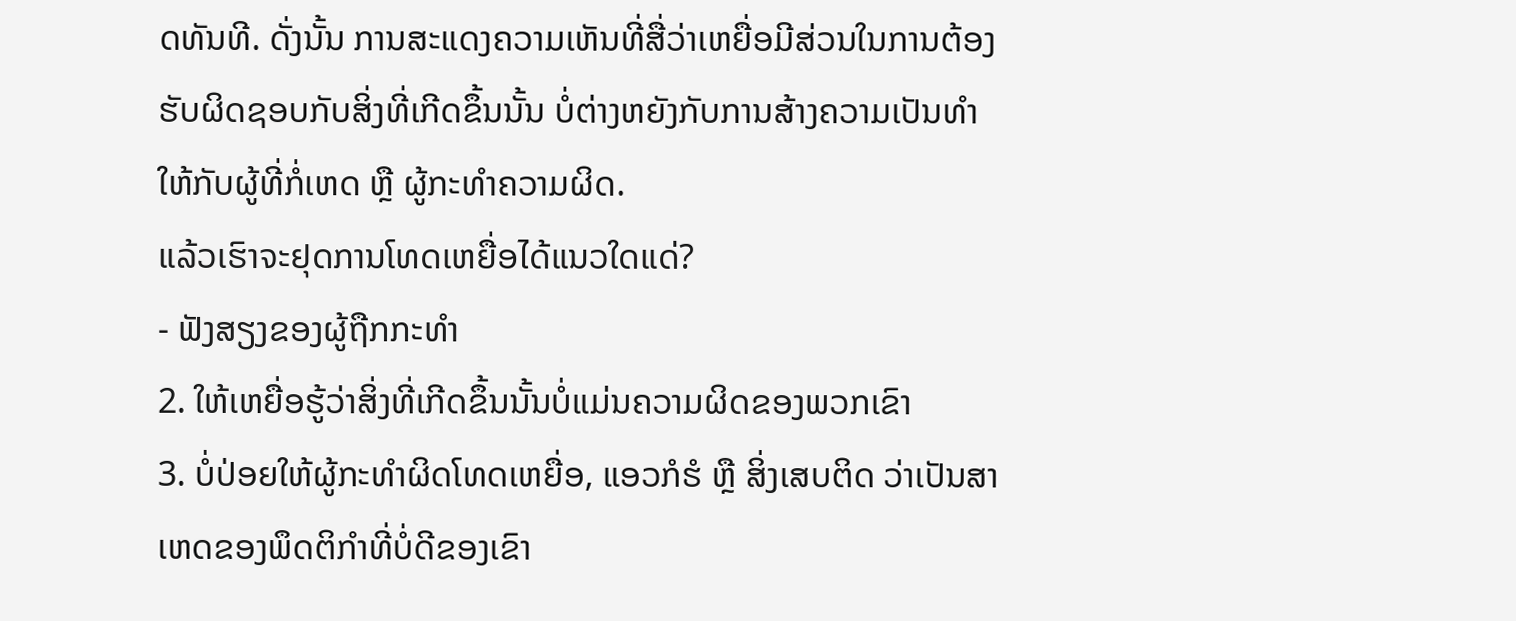ດທັນທີ. ດັ່ງນັ້ນ ການສະແດງຄວາມເຫັນທີ່ສື່ວ່າເຫຍື່ອມີສ່ວນໃນການຕ້ອງຮັບຜິດຊອບກັບສິ່ງທີ່ເກີດຂຶ້ນນັ້ນ ບໍ່ຕ່າງຫຍັງກັບການສ້າງຄວາມເປັນທຳໃຫ້ກັບຜູ້ທີ່ກໍ່ເຫດ ຫຼື ຜູ້ກະທຳຄວາມຜິດ.
ແລ້ວເຮົາຈະຢຸດການໂທດເຫຍື່ອໄດ້ແນວໃດແດ່?
- ຟັງສຽງຂອງຜູ້ຖືກກະທຳ
2. ໃຫ້ເຫຍື່ອຮູ້ວ່າສິ່ງທີ່ເກີດຂຶ້ນນັ້ນບໍ່ແມ່ນຄວາມຜິດຂອງພວກເຂົາ
3. ບໍ່ປ່ອຍໃຫ້ຜູ້ກະທຳຜິດໂທດເຫຍື່ອ, ແອວກໍຮໍ ຫຼື ສິ່ງເສບຕິດ ວ່າເປັນສາເຫດຂອງພຶດຕິກຳທີ່ບໍ່ດີຂອງເຂົາ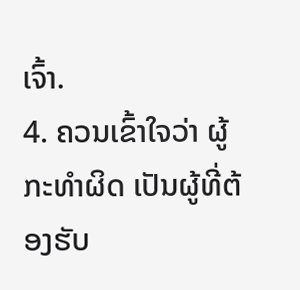ເຈົ້າ.
4. ຄວນເຂົ້າໃຈວ່າ ຜູ້ກະທຳຜິດ ເປັນຜູ້ທີ່ຕ້ອງຮັບ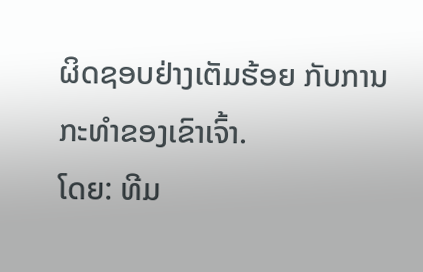ຜິດຊອບຢ່າງເຕັມຮ້ອຍ ກັບການກະທຳຂອງເຂົາເຈົ້າ.
ໂດຍ: ທີມ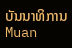ບັນນາທິການ Muan